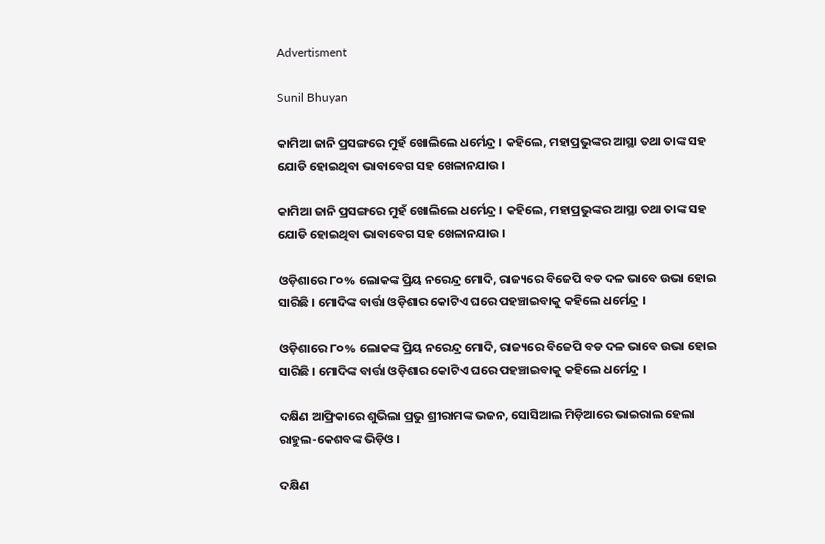Advertisment

Sunil Bhuyan

କାମିଆ ଜାନି ପ୍ରସଙ୍ଗରେ ମୁହଁ ଖୋଲିଲେ ଧର୍ମେନ୍ଦ୍ର । କହିଲେ, ମହାପ୍ରଭୁଙ୍କର ଆସ୍ଥା ତଥା ତାଙ୍କ ସହ ଯୋଡି ହୋଇଥିବା ଭାବାବେଗ ସହ ଖେଳାନଯାଉ ।

କାମିଆ ଜାନି ପ୍ରସଙ୍ଗରେ ମୁହଁ ଖୋଲିଲେ ଧର୍ମେନ୍ଦ୍ର । କହିଲେ, ମହାପ୍ରଭୁଙ୍କର ଆସ୍ଥା ତଥା ତାଙ୍କ ସହ ଯୋଡି ହୋଇଥିବା ଭାବାବେଗ ସହ ଖେଳାନଯାଉ ।

ଓଡ଼ିଶାରେ ୮୦% ଲୋକଙ୍କ ପ୍ରିୟ ନରେନ୍ଦ୍ର ମୋଦି, ରାଜ୍ୟରେ ବିଜେପି ବଡ ଦଳ ଭାବେ ଉଭା ହୋଇ ସାରିଛି । ମୋଦିଙ୍କ ବାର୍ତ୍ତା ଓଡ଼ିଶାର କୋଟିଏ ଘରେ ପହଞ୍ଚାଇବାକୁ କହିଲେ ଧର୍ମେନ୍ଦ୍ର ।

ଓଡ଼ିଶାରେ ୮୦% ଲୋକଙ୍କ ପ୍ରିୟ ନରେନ୍ଦ୍ର ମୋଦି, ରାଜ୍ୟରେ ବିଜେପି ବଡ ଦଳ ଭାବେ ଉଭା ହୋଇ ସାରିଛି । ମୋଦିଙ୍କ ବାର୍ତ୍ତା ଓଡ଼ିଶାର କୋଟିଏ ଘରେ ପହଞ୍ଚାଇବାକୁ କହିଲେ ଧର୍ମେନ୍ଦ୍ର ।

ଦକ୍ଷିଣ ଆଫ୍ରିକାରେ ଶୁଭିଲା ପ୍ରଭୁ ଶ୍ରୀରାମଙ୍କ ଭଜନ, ସୋସିଆଲ ମିଡ଼ିଆରେ ଭାଇରାଲ ହେଲା ରାହୁଲ-କେଶବଙ୍କ ଭିଡ଼ିଓ ।

ଦକ୍ଷିଣ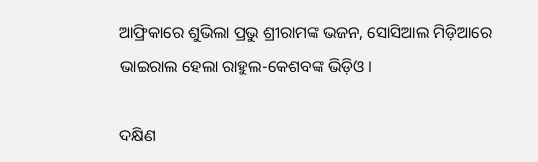ଆଫ୍ରିକାରେ ଶୁଭିଲା ପ୍ରଭୁ ଶ୍ରୀରାମଙ୍କ ଭଜନ, ସୋସିଆଲ ମିଡ଼ିଆରେ ଭାଇରାଲ ହେଲା ରାହୁଲ-କେଶବଙ୍କ ଭିଡ଼ିଓ ।

ଦକ୍ଷିଣ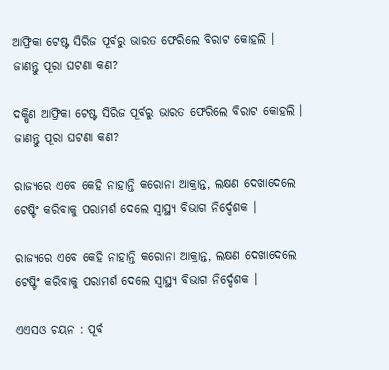ଆଫ୍ରିକା ଟେଷ୍ଟ ସିରିଜ ପୂର୍ବରୁ ଭାରତ ଫେରିଲେ ବିରାଟ କୋହଲି । ଜାଣନ୍ତୁ ପୂରା ଘଟଣା କଣ?

ଦକ୍ଷିଣ ଆଫ୍ରିକା ଟେଷ୍ଟ ସିରିଜ ପୂର୍ବରୁ ଭାରତ ଫେରିଲେ ବିରାଟ କୋହଲି । ଜାଣନ୍ତୁ ପୂରା ଘଟଣା କଣ?

ରାଜ୍ୟରେ ଏବେ କେହି ନାହାନ୍ତି କରୋନା ଆକ୍ରାନ୍ତ, ଲକ୍ଷଣ ଦେଖାଦେଲେ ଟେଷ୍ଟିଂ କରିବାକୁ ପରାମର୍ଶ ଦେଲେ ସ୍ୱାସ୍ଥ୍ୟ ବିଭାଗ ନିର୍ଦ୍ଦେଶକ ।

ରାଜ୍ୟରେ ଏବେ କେହି ନାହାନ୍ତି କରୋନା ଆକ୍ରାନ୍ତ, ଲକ୍ଷଣ ଦେଖାଦେଲେ ଟେଷ୍ଟିଂ କରିବାକୁ ପରାମର୍ଶ ଦେଲେ ସ୍ୱାସ୍ଥ୍ୟ ବିଭାଗ ନିର୍ଦ୍ଦେଶକ ।

ଏଏସଓ ଚୟନ : ପୂର୍ବ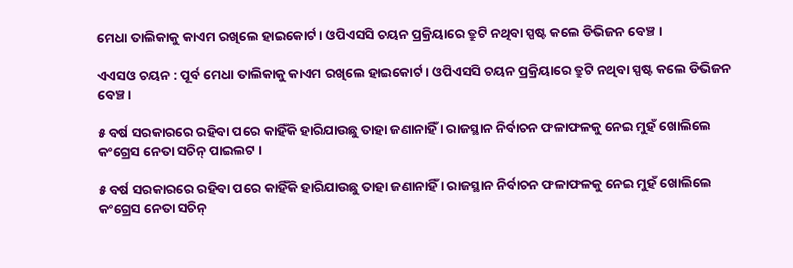ମେଧା ତାଲିକାକୁ କାଏମ ରଖିଲେ ହାଇକୋର୍ଟ । ଓପିଏସସି ଚୟନ ପ୍ରକ୍ରିୟାରେ ତ୍ରୁଟି ନଥିବା ସ୍ପଷ୍ଟ କଲେ ଡିଭିଜନ ବେଞ୍ଚ ।

ଏଏସଓ ଚୟନ : ପୂର୍ବ ମେଧା ତାଲିକାକୁ କାଏମ ରଖିଲେ ହାଇକୋର୍ଟ । ଓପିଏସସି ଚୟନ ପ୍ରକ୍ରିୟାରେ ତ୍ରୁଟି ନଥିବା ସ୍ପଷ୍ଟ କଲେ ଡିଭିଜନ ବେଞ୍ଚ ।

୫ ବର୍ଷ ସରକାରରେ ରହିବା ପରେ କାହିଁକି ହାରିଯାଉଛୁ ତାହା ଜଣାନାହିଁ । ରାଜସ୍ଥାନ ନିର୍ବାଚନ ଫଳାଫଳକୁ ନେଇ ମୁହଁ ଖୋଲିଲେ କଂଗ୍ରେସ ନେତା ସଚିନ୍ ପାଇଲଟ ।

୫ ବର୍ଷ ସରକାରରେ ରହିବା ପରେ କାହିଁକି ହାରିଯାଉଛୁ ତାହା ଜଣାନାହିଁ । ରାଜସ୍ଥାନ ନିର୍ବାଚନ ଫଳାଫଳକୁ ନେଇ ମୁହଁ ଖୋଲିଲେ କଂଗ୍ରେସ ନେତା ସଚିନ୍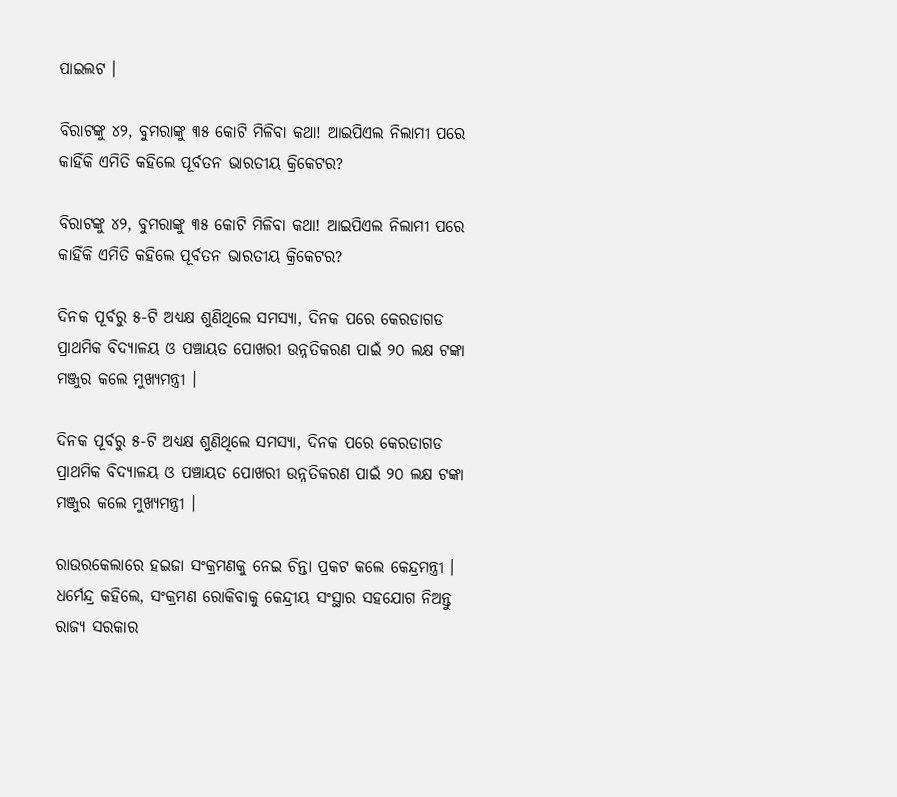ପାଇଲଟ ।

ବିରାଟଙ୍କୁ ୪୨, ବୁମରାଙ୍କୁ ୩୫ କୋଟି ମିଳିବା କଥା! ଆଇପିଏଲ ନିଲାମୀ ପରେ କାହିଁକି ଏମିତି କହିଲେ ପୂର୍ବତନ ଭାରତୀୟ କ୍ରିକେଟର?

ବିରାଟଙ୍କୁ ୪୨, ବୁମରାଙ୍କୁ ୩୫ କୋଟି ମିଳିବା କଥା! ଆଇପିଏଲ ନିଲାମୀ ପରେ କାହିଁକି ଏମିତି କହିଲେ ପୂର୍ବତନ ଭାରତୀୟ କ୍ରିକେଟର?

ଦିନକ ପୂର୍ବରୁ ୫-ଟି ଅଧ୍ୟକ୍ଷ ଶୁଣିଥିଲେ ସମସ୍ୟା, ଦିନକ ପରେ କେରଡାଗଡ ପ୍ରାଥମିକ ବିଦ୍ୟାଳୟ ଓ ପଞ୍ଚାୟତ ପୋଖରୀ ଉନ୍ନତିକରଣ ପାଇଁ ୨୦ ଲକ୍ଷ ଟଙ୍କା ମଞ୍ଜୁର କଲେ ମୁଖ୍ୟମନ୍ତ୍ରୀ ।

ଦିନକ ପୂର୍ବରୁ ୫-ଟି ଅଧ୍ୟକ୍ଷ ଶୁଣିଥିଲେ ସମସ୍ୟା, ଦିନକ ପରେ କେରଡାଗଡ ପ୍ରାଥମିକ ବିଦ୍ୟାଳୟ ଓ ପଞ୍ଚାୟତ ପୋଖରୀ ଉନ୍ନତିକରଣ ପାଇଁ ୨୦ ଲକ୍ଷ ଟଙ୍କା ମଞ୍ଜୁର କଲେ ମୁଖ୍ୟମନ୍ତ୍ରୀ ।

ରାଉରକେଲାରେ ହଇଜା ସଂକ୍ରମଣକୁ ନେଇ ଚିନ୍ତା ପ୍ରକଟ କଲେ କେନ୍ଦ୍ରମନ୍ତ୍ରୀ । ଧର୍ମେନ୍ଦ୍ର କହିଲେ, ସଂକ୍ରମଣ ରୋକିବାକୁ କେନ୍ଦ୍ରୀୟ ସଂସ୍ଥାର ସହଯୋଗ ନିଅନ୍ତୁ ରାଜ୍ୟ ସରକାର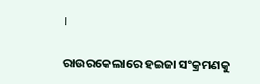।

ରାଉରକେଲାରେ ହଇଜା ସଂକ୍ରମଣକୁ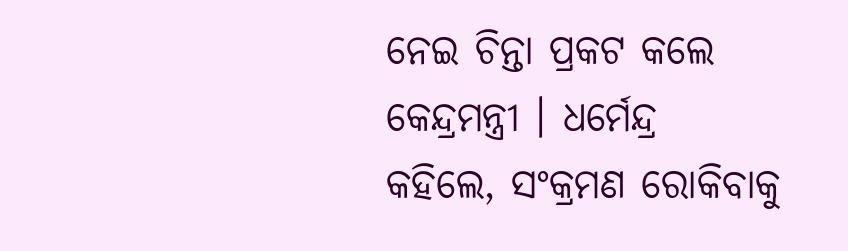ନେଇ ଚିନ୍ତା ପ୍ରକଟ କଲେ କେନ୍ଦ୍ରମନ୍ତ୍ରୀ । ଧର୍ମେନ୍ଦ୍ର କହିଲେ, ସଂକ୍ରମଣ ରୋକିବାକୁ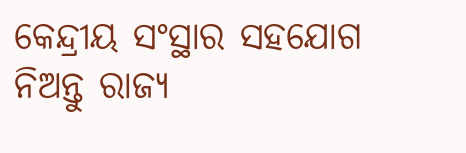କେନ୍ଦ୍ରୀୟ ସଂସ୍ଥାର ସହଯୋଗ ନିଅନ୍ତୁ ରାଜ୍ୟ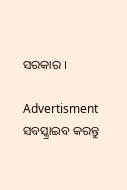ସରକାର ।

Advertisment
ସବସ୍କ୍ରାଇବ କରନ୍ତୁ